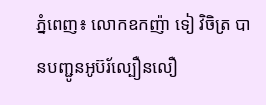ភ្នំពេញ៖ លោកឧកញ៉ា ទៀ វិចិត្រ បានបញ្ជូនអូប៊រ័ល្បឿនលឿ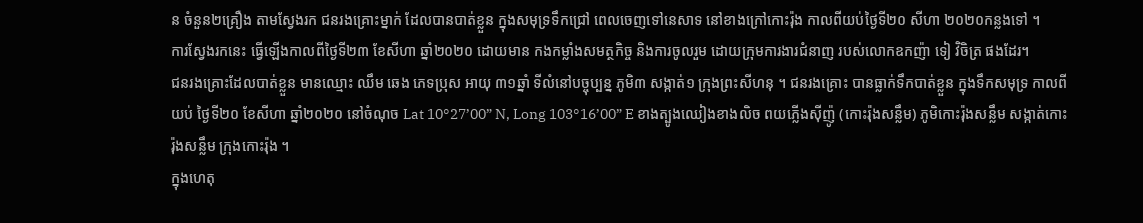ន ចំនួន២គ្រឿង តាមស្វែងរក ជនរងគ្រោះម្នាក់ ដែលបានបាត់ខ្លួន ក្នុងសមុទ្រទឹកជ្រៅ ពេលចេញទៅនេសាទ នៅខាងក្រៅកោះរ៉ុង កាលពីយប់ថ្ងៃទី២០ សីហា ២០២០កន្លងទៅ ។
ការស្វែងរកនេះ ធ្វើឡើងកាលពីថ្ងៃទី២៣ ខែសីហា ឆ្នាំ២០២០ ដោយមាន កងកម្លាំងសមត្ថកិច្ច និងការចូលរួម ដោយក្រុមការងារជំនាញ របស់លោកឧកញ៉ា ទៀ វិចិត្រ ផងដែរ។
ជនរងគ្រោះដែលបាត់ខ្លួន មានឈ្មោះ ឈឹម ឆេង ភេទប្រុស អាយុ ៣១ឆ្នាំ ទីលំនៅបច្ចុប្បន្ន ភូមិ៣ សង្កាត់១ ក្រុងព្រះសីហនុ ។ ជនរងគ្រោះ បានធ្លាក់ទឹកបាត់ខ្លួន ក្នុងទឹកសមុទ្រ កាលពីយប់ ថ្ងៃទី២០ ខែសីហា ឆ្នាំ២០២០ នៅចំណុច Lat 10°27’00” N, Long 103°16’00” E ខាងត្បូងឈៀងខាងលិច ពយភ្លើងស៊ីញ៉ូ (កោះរ៉ុងសន្លឹម) ភូមិកោះរ៉ុងសន្លឹម សង្កាត់កោះរ៉ុងសន្លឹម ក្រុងកោះរ៉ុង ។
ក្នុងហេតុ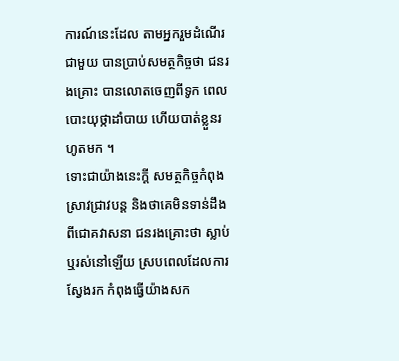ការណ៍នេះដែល តាមអ្នករួមដំណើរជាមួយ បានប្រាប់សមត្ថកិច្ចថា ជនរងគ្រោះ បានលោតចេញពីទូក ពេលបោះយុថ្កាដាំបាយ ហើយបាត់ខ្លួនរហូតមក ។
ទោះជាយ៉ាងនេះក្តី សមត្ថកិច្ចកំពុងស្រាវជ្រាវបន្ត និងថាគេមិនទាន់ដឹង ពីជោគវាសនា ជនរងគ្រោះថា ស្លាប់ឬរស់នៅឡើយ ស្របពេលដែលការស្វែងរក កំពុងធ្វើយ៉ាងសក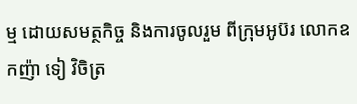ម្ម ដោយសមត្ថកិច្ច និងការចូលរួម ពីក្រុមអូប៊រ លោកឧកញ៉ា ទៀ វិចិត្រ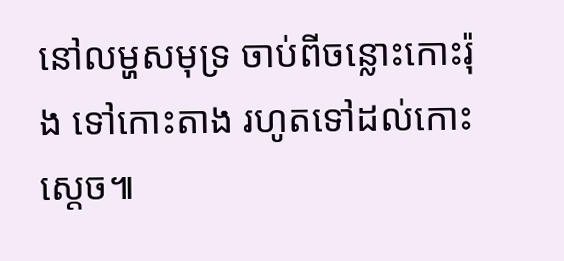នៅលម្ហសមុទ្រ ចាប់ពីចន្លោះកោះរ៉ុង ទៅកោះតាង រហូតទៅដល់កោះស្តេច៕